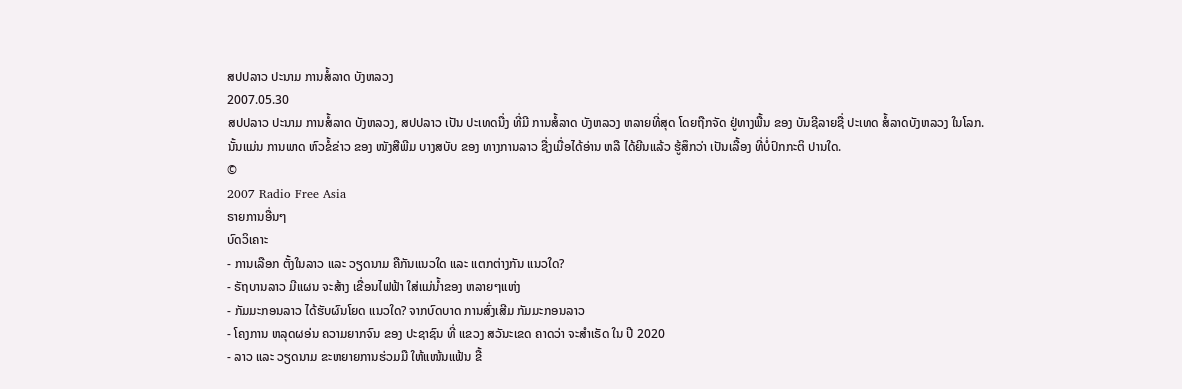ສປປລາວ ປະນາມ ການສໍ້ລາດ ບັງຫລວງ
2007.05.30
ສປປລາວ ປະນາມ ການສໍ້ລາດ ບັງຫລວງ, ສປປລາວ ເປັນ ປະເທດນື່ງ ທີ່ມີ ການສໍ້ລາດ ບັງຫລວງ ຫລາຍທີ່ສຸດ ໂດຍຖືກຈັດ ຢູ່ທາງພື້ນ ຂອງ ບັນຊີລາຍຊື່ ປະເທດ ສໍ້ລາດບັງຫລວງ ໃນໂລກ. ນັ້ນແມ່ນ ການພາດ ຫົວຂໍ້ຂ່າວ ຂອງ ໜັງສືພີມ ບາງສບັບ ຂອງ ທາງການລາວ ຊື່ງເມື່ອໄດ້ອ່ານ ຫລື ໄດ້ຍີນແລ້ວ ຮູ້ສຶກວ່າ ເປັນເລື້ອງ ທີ່ບໍ່ປົກກະຕິ ປານໃດ.
©
2007 Radio Free Asia
ຣາຍການອື່ນໆ
ບົດວິເຄາະ
- ການເລືອກ ຕັ້ງໃນລາວ ແລະ ວຽດນາມ ຄືກັນແນວໃດ ແລະ ແຕກຕ່າງກັນ ແນວໃດ?
- ຣັຖບານລາວ ມີແຜນ ຈະສ້າງ ເຂື່ອນໄຟຟ້າ ໃສ່ແມ່ນ້ຳຂອງ ຫລາຍໆແຫ່ງ
- ກັມມະກອນລາວ ໄດ້ຮັບຜົນໂຍດ ແນວໃດ? ຈາກບົດບາດ ການສົ່ງເສີມ ກັມມະກອນລາວ
- ໂຄງການ ຫລຸດຜອ່ນ ຄວາມຍາກຈົນ ຂອງ ປະຊາຊົນ ທີ່ ແຂວງ ສວັນະເຂດ ຄາດວ່າ ຈະສຳເຣັດ ໃນ ປີ 2020
- ລາວ ແລະ ວຽດນາມ ຂະຫຍາຍການຮ່ວມມື ໃຫ້ແໜ້ນແຟ້ນ ຂື້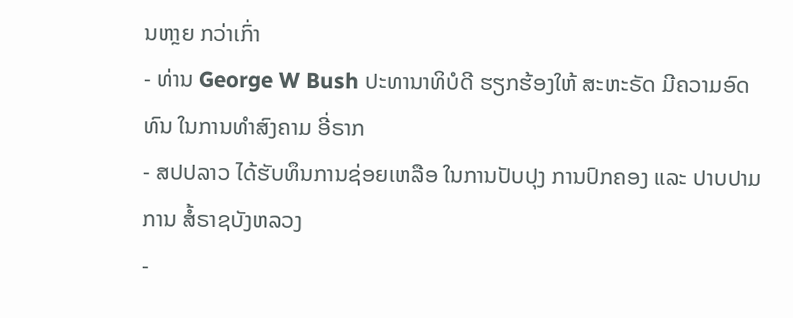ນຫາຼຍ ກວ່າເກົ່າ
- ທ່ານ George W Bush ປະທານາທິບໍດີ ຮຽກຮ້ອງໃຫ້ ສະຫະຣັດ ມີຄວາມອົດທົນ ໃນການທຳສົງຄາມ ອີ່ຣາກ
- ສປປລາວ ໄດ້ຮັບທຶນການຊ່ອຍເຫລືອ ໃນການປັບປຸງ ການປົກຄອງ ແລະ ປາບປາມ ການ ສໍ້ຣາຊບັງຫລວງ
-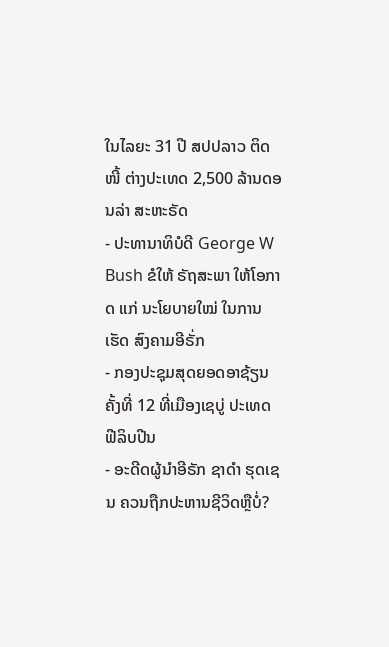ໃນໄລຍະ 31 ປີ ສປປລາວ ຕິດໜີ້ ຕ່າງປະເທດ 2,500 ລ້ານດອນລ່າ ສະຫະຣັດ
- ປະທານາທິບໍດີ George W Bush ຂໍໃຫ້ ຣັຖສະພາ ໃຫ້ໂອກາດ ແກ່ ນະໂຍບາຍໃໝ່ ໃນການເຮັດ ສົງຄາມອີຣັ່ກ
- ກອງປະຊຸມສຸດຍອດອາຊ້ຽນຄັ້ງທີ່ 12 ທີ່ເມືອງເຊບູ່ ປະເທດ ຟີລິບປີນ
- ອະດີດຜູ້ນຳອີຣັກ ຊາດຳ ຮຸດເຊນ ຄວນຖືກປະຫານຊີວິດຫຼືບໍ່?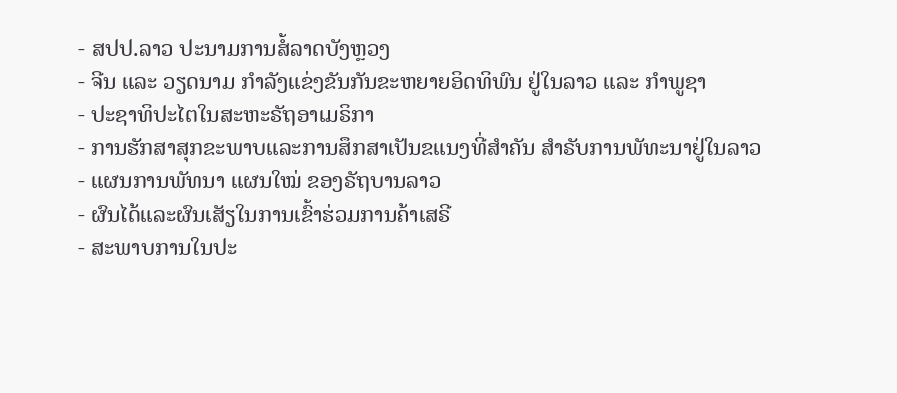- ສປປ.ລາວ ປະນາມການສໍ້ລາດບັງຫຼວງ
- ຈີນ ແລະ ວຽດນາມ ກຳລັງແຂ່ງຂັນກັນຂະຫຍາຍອິດທິພົນ ຢູ່ໃນລາວ ແລະ ກຳພູຊາ
- ປະຊາທິປະໄຕໃນສະຫະຣັຖອາເມຣິກາ
- ການຮັກສາສຸກຂະພາບແລະການສຶກສາເປັນຂແນງທີ່ສຳຄັນ ສຳຣັບການພັທະນາຢູ່ໃນລາວ
- ແຜນການພັທນາ ແຜນໃໝ່ ຂອງຣັຖບານລາວ
- ຜົນໄດ້ແລະຜົນເສັຽໃນການເຂົ້າຮ່ວມການຄ້າເສຣີ
- ສະພາບການໃນປະ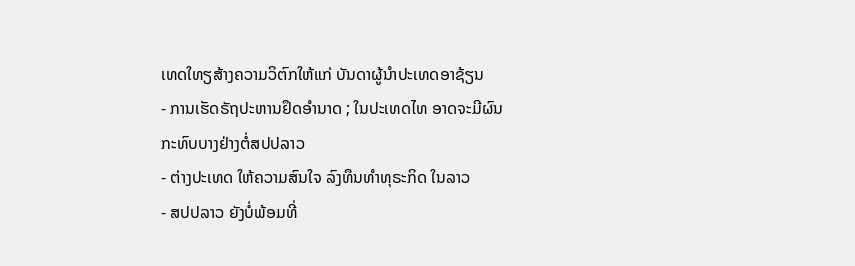ເທດໃທຽສ້າງຄວາມວິຕົກໃຫ້ແກ່ ບັນດາຜູ້ນຳປະເທດອາຊ້ຽນ
- ການເຮັດຣັຖປະຫານຢຶດອຳນາດ ; ໃນປະເທດໄທ ອາດຈະມີຜົນກະທົບບາງຢ່າງຕໍ່ສປປລາວ
- ຕ່າງປະເທດ ໃຫ້ຄວາມສົນໃຈ ລົງທຶນທຳທຸຣະກິດ ໃນລາວ
- ສປປລາວ ຍັງບໍ່ພ້ອມທີ່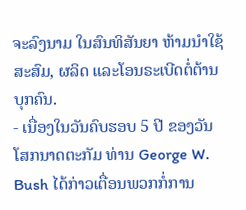ຈະລົງນາມ ໃນສົນທິສັນຍາ ຫ້າມນຳໃຊ້ ສະສົມ, ຜລິດ ແລະໂອນຣະເບີດຕໍ່ຕ້ານບຸກຄົນ.
- ເນື່ອງໃນວັນຄົບຮອບ 5 ປີ ຂອງວັນໂສກນາດຕະກັມ ທ່ານ George W. Bush ໄດ້ກ່າວເຕື່ອນພວກກໍ່ການ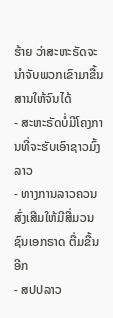ຮ້າຍ ວ່າສະຫະຣັດຈະນຳຈັບພວກເຂົາມາຂື້ນສານໃຫ້ຈົນໄດ້
- ສະຫະຣັດບໍ່ມີໂຄງການທີ່ຈະຮັບເອົາຊາວມົ້ງລາວ
- ທາງການລາວຄວນສົ່ງເສີມໃຫ້ມີສື່ມວນຊົນເອກຣາດ ຕື່ມຂື້ນອີກ
- ສປປລາວ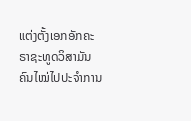ແຕ່ງຕັ້ງເອກອັກຄະຣາຊະທູດວິສາມັນ ຄົນໄໝ່ໄປປະຈຳການ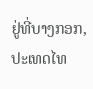ຢູ່ທີ່ບາງກອກ, ປະເທດໄທ